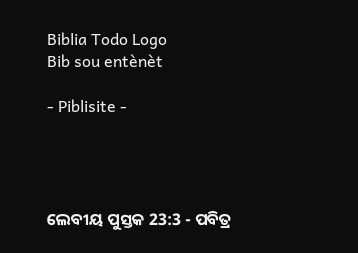Biblia Todo Logo
Bib sou entènèt

- Piblisite -




ଲେବୀୟ ପୁସ୍ତକ 23:3 - ପବିତ୍ର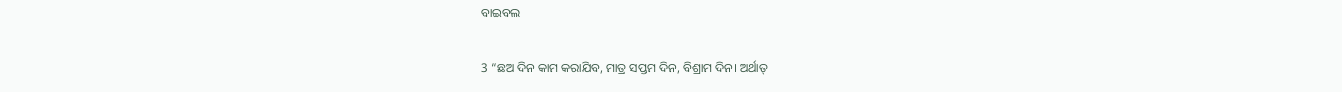ବାଇବଲ

3 “ଛଅ ଦିନ କାମ କରାଯିବ, ମାତ୍ର ସପ୍ତମ ଦିନ, ବିଶ୍ରାମ ଦିନ। ଅର୍ଥାତ୍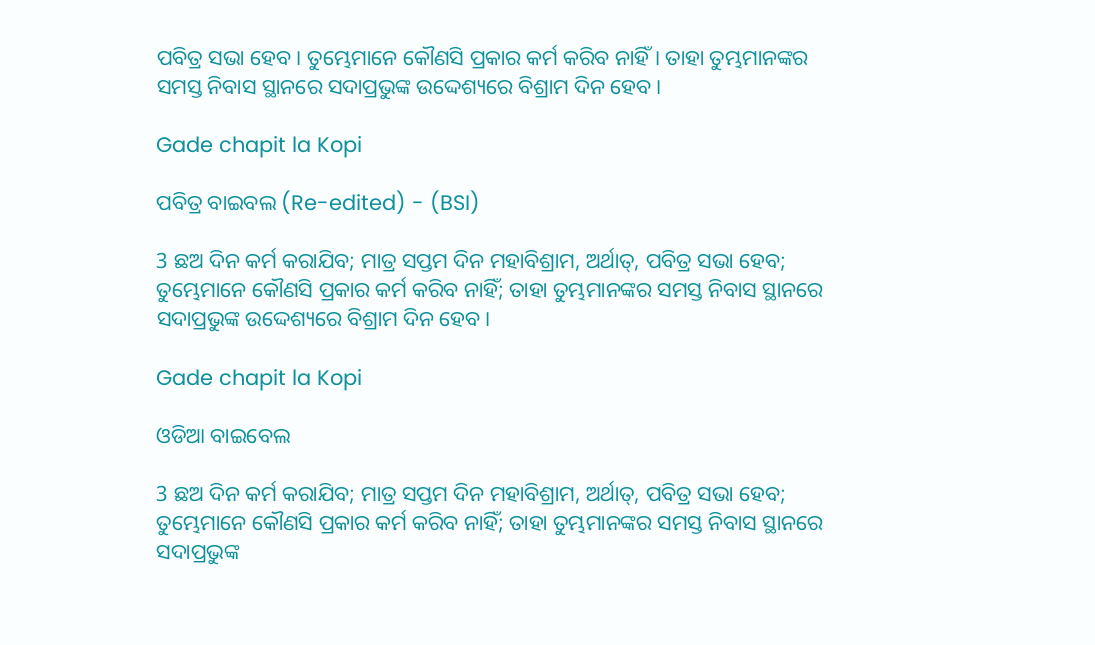ପବିତ୍ର ସଭା ହେବ। ତୁମ୍ଭେମାନେ କୌଣସି ପ୍ରକାର କର୍ମ କରିବ ନାହିଁ। ତାହା ତୁମ୍ଭମାନଙ୍କର ସମସ୍ତ ନିବାସ ସ୍ଥାନରେ ସଦାପ୍ରଭୁଙ୍କ ଉଦ୍ଦେଶ୍ୟରେ ବିଶ୍ରାମ ଦିନ ହେବ।

Gade chapit la Kopi

ପବିତ୍ର ବାଇବଲ (Re-edited) - (BSI)

3 ଛଅ ଦିନ କର୍ମ କରାଯିବ; ମାତ୍ର ସପ୍ତମ ଦିନ ମହାବିଶ୍ରାମ, ଅର୍ଥାତ୍, ପବିତ୍ର ସଭା ହେବ; ତୁମ୍ଭେମାନେ କୌଣସି ପ୍ରକାର କର୍ମ କରିବ ନାହିଁ; ତାହା ତୁମ୍ଭମାନଙ୍କର ସମସ୍ତ ନିବାସ ସ୍ଥାନରେ ସଦାପ୍ରଭୁଙ୍କ ଉଦ୍ଦେଶ୍ୟରେ ବିଶ୍ରାମ ଦିନ ହେବ।

Gade chapit la Kopi

ଓଡିଆ ବାଇବେଲ

3 ଛଅ ଦିନ କର୍ମ କରାଯିବ; ମାତ୍ର ସପ୍ତମ ଦିନ ମହାବିଶ୍ରାମ, ଅର୍ଥାତ୍‍, ପବିତ୍ର ସଭା ହେବ; ତୁମ୍ଭେମାନେ କୌଣସି ପ୍ରକାର କର୍ମ କରିବ ନାହିଁ; ତାହା ତୁମ୍ଭମାନଙ୍କର ସମସ୍ତ ନିବାସ ସ୍ଥାନରେ ସଦାପ୍ରଭୁଙ୍କ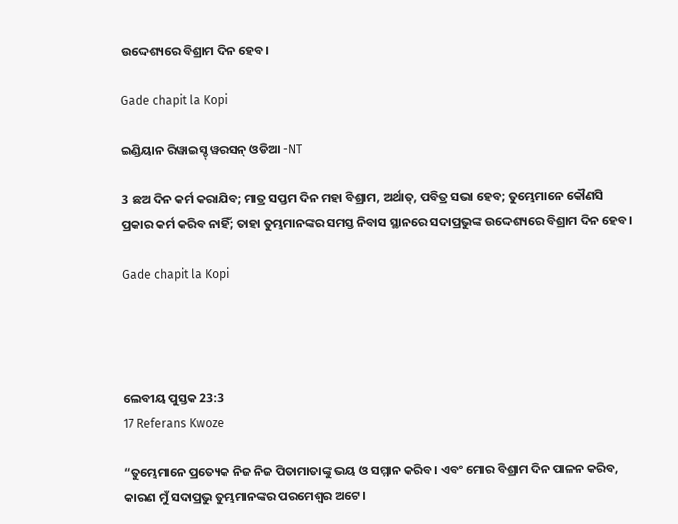ଉଦ୍ଦେଶ୍ୟରେ ବିଶ୍ରାମ ଦିନ ହେବ।

Gade chapit la Kopi

ଇଣ୍ଡିୟାନ ରିୱାଇସ୍ଡ୍ ୱରସନ୍ ଓଡିଆ -NT

3 ଛଅ ଦିନ କର୍ମ କରାଯିବ; ମାତ୍ର ସପ୍ତମ ଦିନ ମହା ବିଶ୍ରାମ, ଅର୍ଥାତ୍‍, ପବିତ୍ର ସଭା ହେବ; ତୁମ୍ଭେମାନେ କୌଣସି ପ୍ରକାର କର୍ମ କରିବ ନାହିଁ; ତାହା ତୁମ୍ଭମାନଙ୍କର ସମସ୍ତ ନିବାସ ସ୍ଥାନରେ ସଦାପ୍ରଭୁଙ୍କ ଉଦ୍ଦେଶ୍ୟରେ ବିଶ୍ରାମ ଦିନ ହେବ।

Gade chapit la Kopi




ଲେବୀୟ ପୁସ୍ତକ 23:3
17 Referans Kwoze

“ତୁମ୍ଭେମାନେ ପ୍ରତ୍ୟେକ ନିଜ ନିଜ ପିତାମାତାଙ୍କୁ ଭୟ ଓ ସମ୍ମାନ କରିବ। ଏବଂ ମୋର ବିଶ୍ରାମ ଦିନ ପାଳନ କରିବ, କାରଣ ମୁଁ ସଦାପ୍ରଭୁ ତୁମ୍ଭମାନଙ୍କର ପରମେଶ୍ୱର ଅଟେ।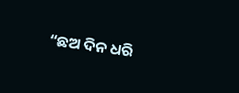“ଛଅ ଦିନ ଧରି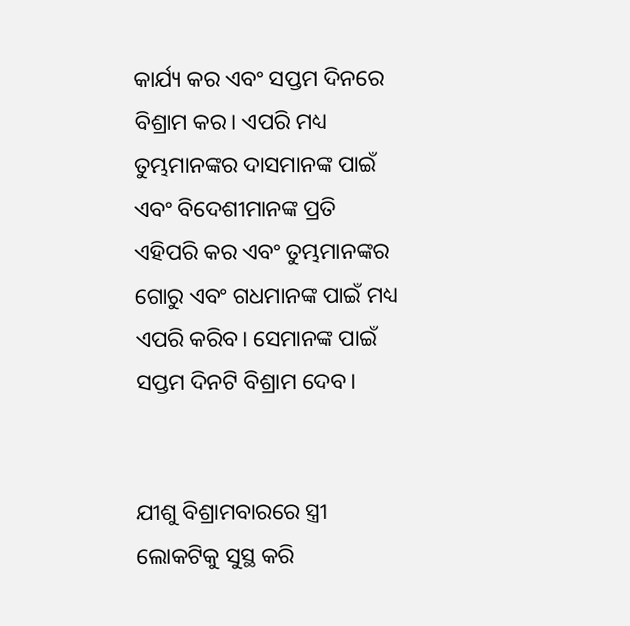କାର୍ଯ୍ୟ କର ଏବଂ ସପ୍ତମ ଦିନରେ ବିଶ୍ରାମ କର। ଏପରି ମଧ୍ୟ ତୁମ୍ଭମାନଙ୍କର ଦାସମାନଙ୍କ ପାଇଁ ଏବଂ ବିଦେଶୀମାନଙ୍କ ପ୍ରତି ଏହିପରି କର ଏବଂ ତୁମ୍ଭମାନଙ୍କର ଗୋରୁ ଏବଂ ଗଧମାନଙ୍କ ପାଇଁ ମଧ୍ୟ ଏପରି କରିବ। ସେମାନଙ୍କ ପାଇଁ ସପ୍ତମ ଦିନଟି ବିଶ୍ରାମ ଦେବ।


ଯୀଶୁ ବିଶ୍ରାମବାରରେ ସ୍ତ୍ରୀ ଲୋକଟିକୁ ସୁସ୍ଥ କରି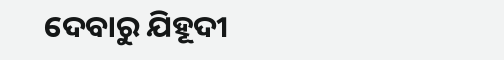ଦେବାରୁ ଯିହୂଦୀ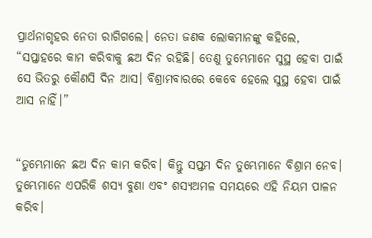ପ୍ରାର୍ଥନାଗୃହର ନେତା ରାଗିଗଲେ। ନେତା ଜଣକ ଲୋକମାନଙ୍କୁ କହିଲେ, “ସପ୍ତାହରେ କାମ କରିବାକୁ ଛଅ ଦିନ ରହିଛି। ତେଣୁ ତୁମ୍ଭେମାନେ ସୁସ୍ଥ ହେବା ପାଇଁ ସେ ଭିତରୁ କୌଣସି ଦିନ ଆସ। ବିଶ୍ରାମବାରରେ କେବେ ହେଲେ ସୁସ୍ଥ ହେବା ପାଇଁ ଆସ ନାହିଁ।”


“ତୁମ୍ଭେମାନେ ଛଅ ଦିନ କାମ କରିବ। କିନ୍ତୁ ସପ୍ତମ ଦିନ ତୁମ୍ଭେମାନେ ବିଶ୍ରାମ ନେବ। ତୁମ୍ଭେମାନେ ଏପରିକି ଶସ୍ୟ ବୁଣା ଏବଂ ଶସ୍ୟଅମଳ ସମୟରେ ଏହି ନିୟମ ପାଳନ କରିବ।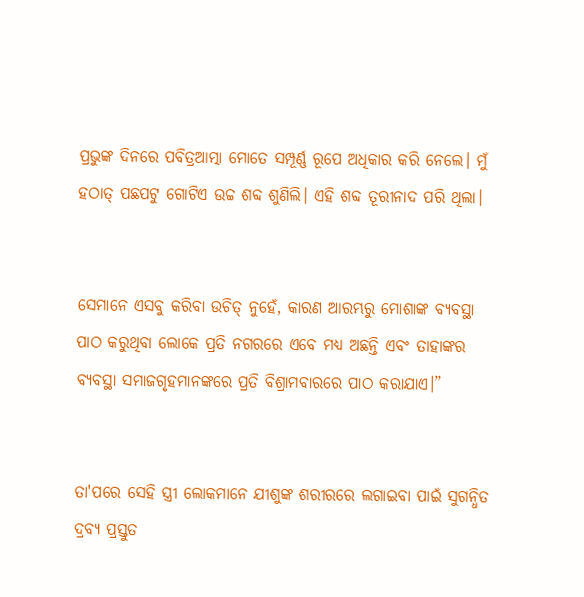ପ୍ରଭୁଙ୍କ ଦିନରେ ପବିତ୍ରଆତ୍ମା ମୋତେ ସମ୍ପୂର୍ଣ୍ଣ ରୂପେ ଅଧିକାର କରି ନେଲେ। ମୁଁ ହଠାତ୍ ପଛପଟୁ ଗୋଟିଏ ଉଚ୍ଚ ଶବ୍ଦ ଶୁଣିଲି। ଏହି ଶବ୍ଦ ତୂରୀନାଦ ପରି ଥିଲା।


ସେମାନେ ଏସବୁ କରିବା ଉଚିତ୍ ନୁହେଁ, କାରଣ ଆରମ୍ଭରୁ ମୋଶାଙ୍କ ବ୍ୟବସ୍ଥା ପାଠ କରୁଥିବା ଲୋକେ ପ୍ରତି ନଗରରେ ଏବେ ମଧ୍ୟ ଅଛନ୍ତି ଏବଂ ତାହାଙ୍କର ବ୍ୟବସ୍ଥା ସମାଜଗୃହମାନଙ୍କରେ ପ୍ରତି ବିଶ୍ରାମବାରରେ ପାଠ କରାଯାଏ।”


ତା'ପରେ ସେହି ସ୍ତ୍ରୀ ଲୋକମାନେ ଯୀଶୁଙ୍କ ଶରୀରରେ ଲଗାଇବା ପାଇଁ ସୁଗନ୍ଧିତ ଦ୍ରବ୍ୟ ପ୍ରସ୍ତୁତ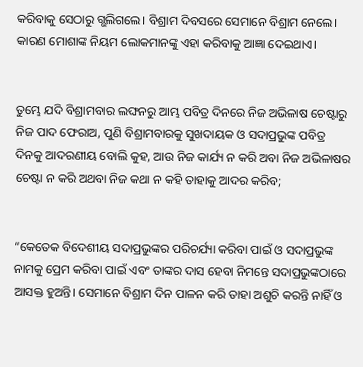କରିବାକୁ ସେଠାରୁ ଗ୍ଭଲିଗଲେ। ବିଶ୍ରାମ ଦିବସରେ ସେମାନେ ବିଶ୍ରାମ ନେଲେ। କାରଣ ମୋଶାଙ୍କ ନିୟମ ଲୋକମାନଙ୍କୁ ଏହା କରିବାକୁ ଆଜ୍ଞା ଦେଇଥାଏ।


ତୁମ୍ଭେ ଯଦି ବିଶ୍ରାମବାର ଲଙ୍ଘନରୁ ଆମ୍ଭ ପବିତ୍ର ଦିନରେ ନିଜ ଅଭିଳାଷ ଚେଷ୍ଟାରୁ ନିଜ ପାଦ ଫେରାଅ, ପୁଣି ବିଶ୍ରାମବାରକୁ ସୁଖଦାୟକ ଓ ସଦାପ୍ରଭୁଙ୍କ ପବିତ୍ର ଦିନକୁ ଆଦରଣୀୟ ବୋଲି କୁହ, ଆଉ ନିଜ କାର୍ଯ୍ୟ ନ କରି ଅବା ନିଜ ଅଭିଳାଷର ଚେଷ୍ଟା ନ କରି ଅଥବା ନିଜ କଥା ନ କହି ତାହାକୁ ଆଦର କରିବ;


“କେତେକ ବିଦେଶୀୟ ସଦାପ୍ରଭୁଙ୍କର ପରିଚର୍ଯ୍ୟା କରିବା ପାଇଁ ଓ ସଦାପ୍ରଭୁଙ୍କ ନାମକୁ ପ୍ରେମ କରିବା ପାଇଁ ଏବଂ ତାଙ୍କର ଦାସ ହେବା ନିମନ୍ତେ ସଦାପ୍ରଭୁଙ୍କଠାରେ ଆସକ୍ତ ହୁଅନ୍ତି। ସେମାନେ ବିଶ୍ରାମ ଦିନ ପାଳନ କରି ତାହା ଅଶୁଚି କରନ୍ତି ନାହିଁ ଓ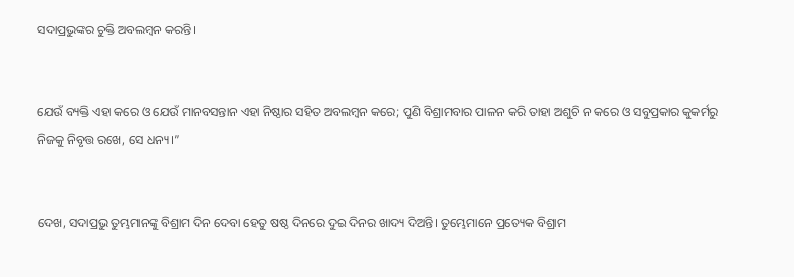ସଦାପ୍ରଭୁଙ୍କର ଚୁକ୍ତି ଅବଲମ୍ବନ କରନ୍ତି।


ଯେଉଁ ବ୍ୟକ୍ତି ଏହା କରେ ଓ ଯେଉଁ ମାନବସନ୍ତାନ ଏହା ନିଷ୍ଠାର ସହିତ ଅବଲମ୍ବନ କରେ; ପୁଣି ବିଶ୍ରାମବାର ପାଳନ କରି ତାହା ଅଶୁଚି ନ କରେ ଓ ସବୁପ୍ରକାର କୁକର୍ମରୁ ନିଜକୁ ନିବୃତ୍ତ ରଖେ, ସେ ଧନ୍ୟ।”


ଦେଖ, ସଦାପ୍ରଭୁ ତୁମ୍ଭମାନଙ୍କୁ ବିଶ୍ରାମ ଦିନ ଦେବା ହେତୁ ଷଷ୍ଠ ଦିନରେ ଦୁଇ ଦିନର ଖାଦ୍ୟ ଦିଅନ୍ତି। ତୁମ୍ଭେମାନେ ପ୍ରତ୍ୟେକ ବିଶ୍ରାମ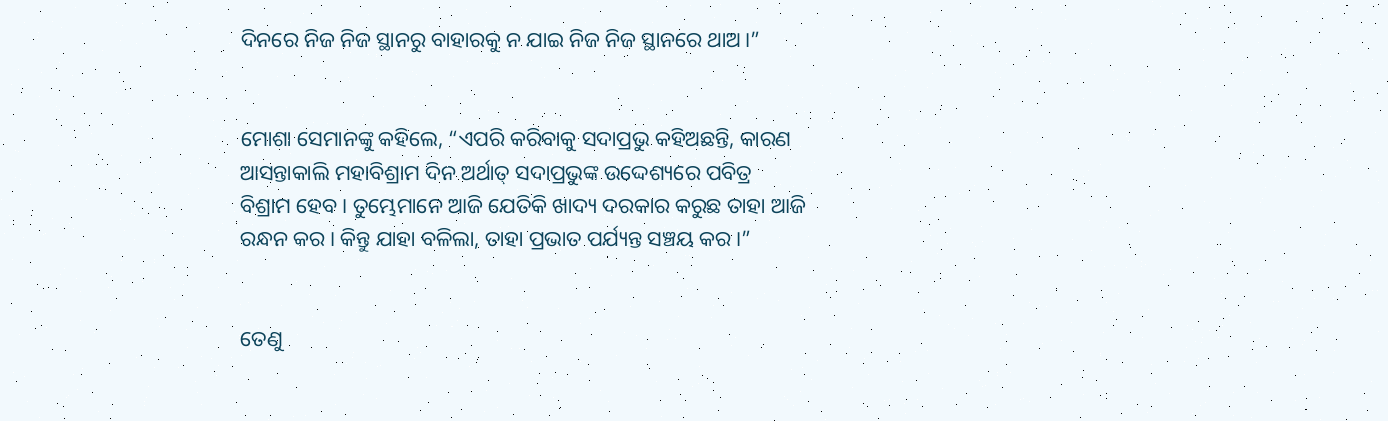ଦିନରେ ନିଜ ନିଜ ସ୍ଥାନରୁ ବାହାରକୁ ନ ଯାଇ ନିଜ ନିଜ ସ୍ଥାନରେ ଥାଅ।”


ମୋଶା ସେମାନଙ୍କୁ କହିଲେ, “ଏପରି କରିବାକୁ ସଦାପ୍ରଭୁ କହିଅଛନ୍ତି, କାରଣ ଆସନ୍ତାକାଲି ମହାବିଶ୍ରାମ ଦିନ ଅର୍ଥାତ୍ ସଦାପ୍ରଭୁଙ୍କ ଉଦ୍ଦେଶ୍ୟରେ ପବିତ୍ର ବିଶ୍ରାମ ହେବ। ତୁମ୍ଭେମାନେ ଆଜି ଯେତିକି ଖାଦ୍ୟ ଦରକାର କରୁଛ ତାହା ଆଜି ରନ୍ଧନ କର। କିନ୍ତୁ ଯାହା ବଳିଲା, ତାହା ପ୍ରଭାତ ପର୍ଯ୍ୟନ୍ତ ସଞ୍ଚୟ କର।”


ତେଣୁ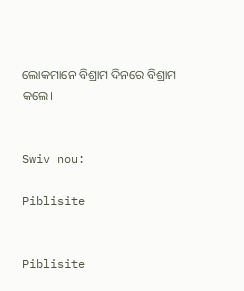ଲୋକମାନେ ବିଶ୍ରାମ ଦିନରେ ବିଶ୍ରାମ କଲେ।


Swiv nou:

Piblisite


Piblisite